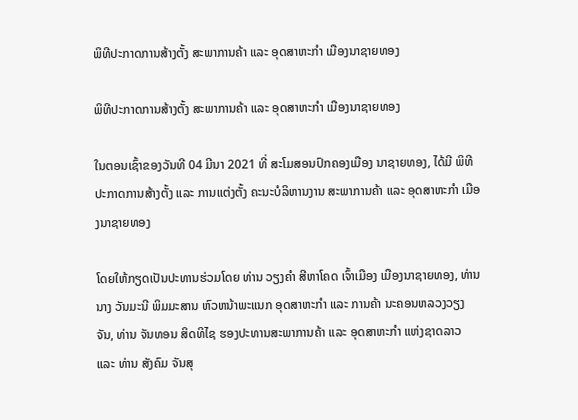ພິທີປະກາດການສ້າງຕັ້ງ ສະພາການຄ້າ ແລະ ອຸດສາຫະກຳ ເມືອງນາຊາຍທອງ

ພິທີປະກາດການສ້າງຕັ້ງ ສະພາການຄ້າ ແລະ ອຸດສາຫະກຳ ເມືອງນາຊາຍທອງ

ໃນຕອນເຊົ້າຂອງວັນທີ 04 ມີນາ 2021 ທີ່ ສະໂມສອນປົກຄອງເມືອງ ນາຊາຍທອງ, ໄດ້ມີ ພິທີ ປະກາດການສ້າງຕັ້ງ ແລະ ການແຕ່ງຕັ້ງ ຄະນະບໍລິຫານງານ ສະພາການຄ້າ ແລະ ອຸດສາຫະກຳ ເມືອງນາຊາຍທອງ

ໂດຍໃຫ້ກຽດເປັນປະທານຮ່ວມໂດຍ ທ່ານ ວຽງຄຳ ສີຫາໂຄດ ເຈົ້າເມືອງ ເມືອງນາຊາຍທອງ, ທ່ານ ນາງ ວັນມະນີ ພິມມະສານ ຫົວຫນ້າພະແນກ ອຸດສາຫະກຳ ແລະ ການຄ້າ ນະຄອນຫລວງວຽງຈັນ, ທ່ານ ຈັນທອນ ສິດທິໄຊ ຮອງປະທານສະພາການຄ້າ ແລະ ອຸດສາຫະກຳ ແຫ່ງຊາດລາວ ແລະ ທ່ານ ສັງຄົມ ຈັນສຸ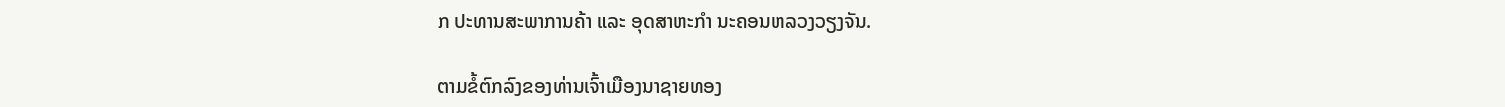ກ ປະທານສະພາການຄ້າ ແລະ ອຸດສາຫະກຳ ນະຄອນຫລວງວຽງຈັນ.

ຕາມຂໍ້ຕົກລົງຂອງທ່ານເຈົ້າເມືອງນາຊາຍທອງ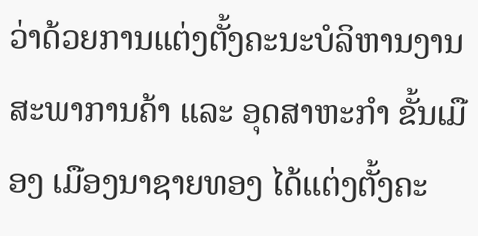ວ່າດ້ວຍການແຕ່ງຕັ້ງຄະນະບໍລິຫານງານ ສະພາການຄ້າ ແລະ ອຸດສາຫະກຳ ຂັ້ນເມືອງ ເມືອງນາຊາຍທອງ ໄດ້ແຕ່ງຕັ້ງຄະ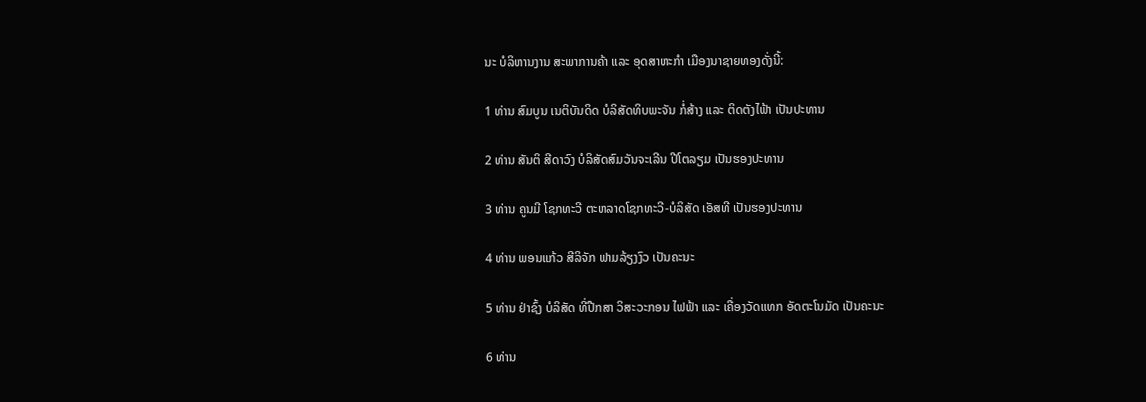ນະ ບໍລິຫານງານ ສະພາການຄ້າ ແລະ ອຸດສາຫະກຳ ເມືອງນາຊາຍທອງດັ່ງນີ້:

1 ທ່ານ ສົມບູນ ເນຕິບັນດິດ ບໍລິສັດທິບພະຈັນ ກໍ່ສ້າງ ແລະ ຕິດຕັງໄຟ້າ ເປັນປະທານ

2 ທ່ານ ສັນຕິ ສີດາວົງ ບໍລິສັດສົມວັນຈະເລີນ ປີໂຕລຽມ ເປັນຮອງປະທານ

3 ທ່ານ ຄູນມີ ໂຊກທະວີ ຕະຫລາດໂຊກທະວີ-ບໍລິສັດ ເອັສທີ ເປັນຮອງປະທານ

4 ທ່ານ ພອນແກ້ວ ສີລິຈັກ ຟາມລ້ຽງງົວ ເປັນຄະນະ

5 ທ່ານ ຢ່າຊົ້ງ ບໍລິສັດ ທີ່ປືກສາ ວິສະວະກອນ ໄຟຟ້າ ແລະ ເຄື່ອງວັດແທກ ອັດຕະໂນມັດ ເປັນຄະນະ

6 ທ່ານ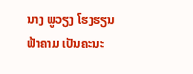ນາງ ພູວຽງ ໂຮງຮຽນຟ້າຄາມ ເປັນຄະນະ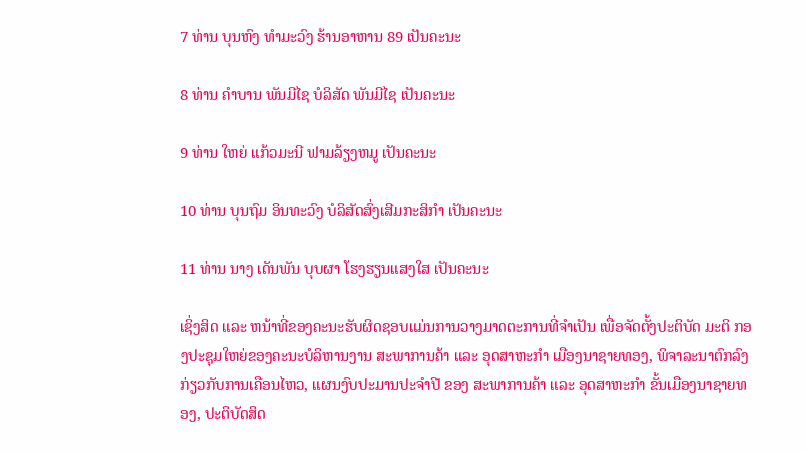7 ທ່ານ ບຸນຫົງ ທຳມະວົງ ຮ້ານອາຫານ 89 ເປັນຄະນະ

8 ທ່ານ ຄຳບານ ພັນມີໄຊ ບໍລິສັດ ພັນມີໄຊ ເປັນຄະນະ

9 ທ່ານ ໃຫຍ່ ແກ້ວມະນີ ຟາມລ້ຽງຫມູ ເປັນຄະນະ

10 ທ່ານ ບຸນຖົມ ອິນທະວົງ ບໍລິສັດສົ່ງເສີມກະສິກຳ ເປັນຄະນະ

11 ທ່ານ ນາງ ເດັນພັນ ບຸບຜາ ໂຮງຮຽນແສງໃສ ເປັນຄະນະ

ເຊິ່ງສິດ ແລະ ຫນ້າທີ່ຂອງຄະນະຮັບຜິດຊອບແມ່ນການວາງມາດຕະການທີ່ຈຳເປັນ ເພື່ອຈັດຕັ້ງປະຕິບັດ ມະຕິ ກອງປະຊຸມໃຫຍ່ຂອງຄະນະບໍລິຫານງານ ສະພາການຄ້າ ແລະ ອຸດສາຫະກຳ ເມືອງນາຊາຍທອງ, ພິຈາລະນາຕົກລົງກ່ຽວກັບການເຄືອນໄຫວ, ແຜນງົບປະມານປະຈຳປີ ຂອງ ສະພາການຄ້າ ແລະ ອຸດສາຫະກຳ ຂັ້ນເມືອງນາຊາຍທອງ, ປະຕິບັດສິດ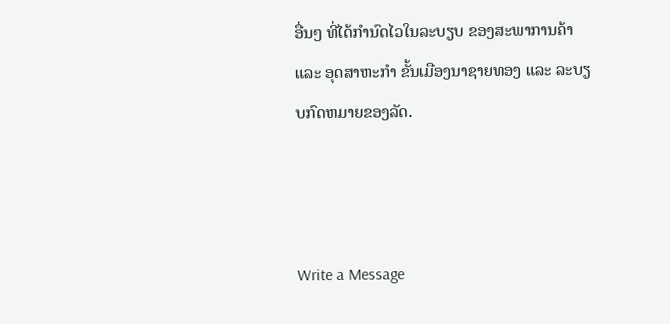ອື່ນໆ ທີ່ໄດ້ກຳນົດໄວໃນລະບຽບ ຂອງສະພາການຄ້າ ແລະ ອຸດສາຫະກຳ ຂັ້ນເມືອງນາຊາຍທອງ ແລະ ລະບຽບກົດຫມາຍຂອງລັດ.



Write a Message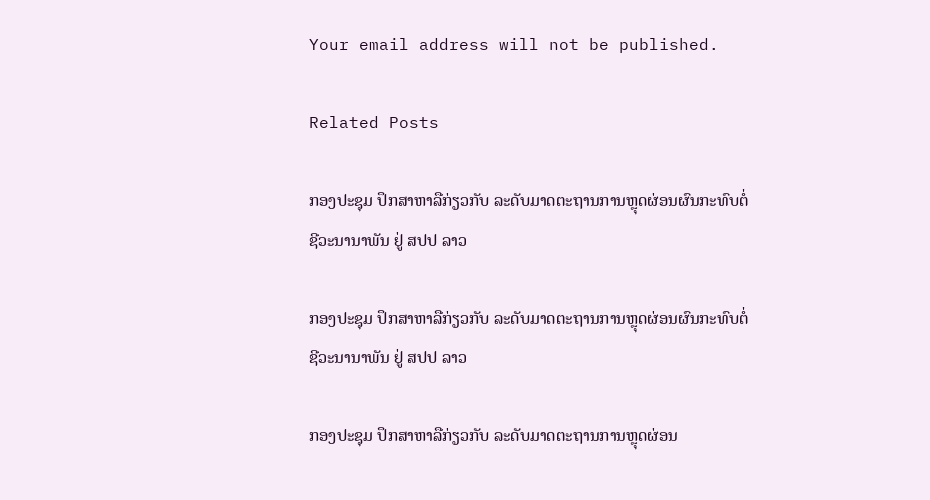Your email address will not be published.

Related Posts

ກອງປະຊຸມ ປຶກສາຫາລືກ່ຽວກັບ ລະດັບມາດຕະຖານການຫຼຸດຜ່ອນຜົນກະທົບຕໍ່ຊີວະນານາພັນ ຢູ່ ສປປ ລາວ

ກອງປະຊຸມ ປຶກສາຫາລືກ່ຽວກັບ ລະດັບມາດຕະຖານການຫຼຸດຜ່ອນຜົນກະທົບຕໍ່ຊີວະນານາພັນ ຢູ່ ສປປ ລາວ

ກອງປະຊຸມ ປຶກສາຫາລືກ່ຽວກັບ ລະດັບມາດຕະຖານການຫຼຸດຜ່ອນ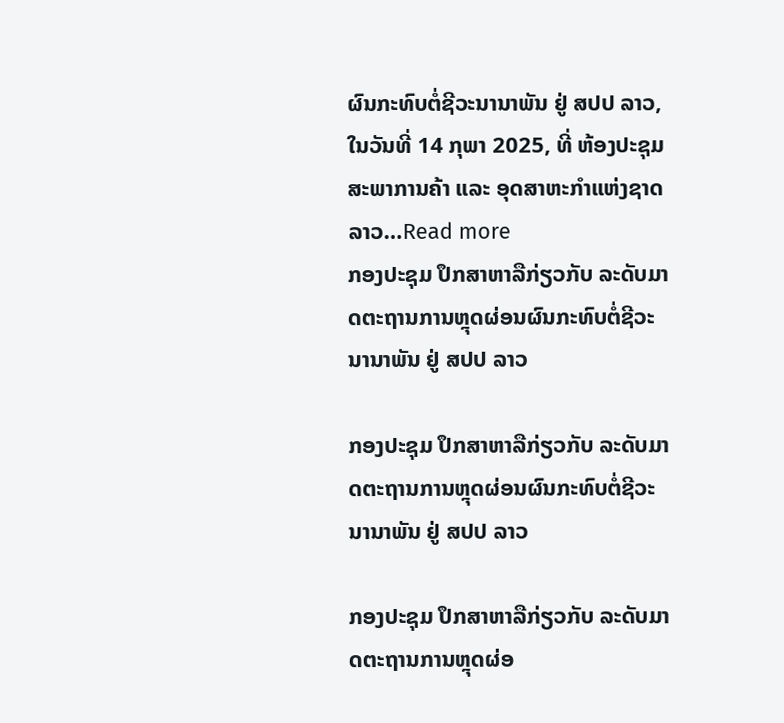ຜົນກະທົບຕໍ່ຊີວະນານາພັນ ຢູ່ ສປປ ລາວ, ໃນວັນທີ່ 14 ກຸພາ 2025, ທີ່ ຫ້ອງປະຊຸມ ສະພາການຄ້າ ແລະ ອຸດສາຫະກຳແຫ່ງຊາດລາວ…Read more
ກອງປະຊຸມ ປຶກສາຫາລືກ່ຽວກັບ ລະດັບມາດຕະຖານການຫຼຸດຜ່ອນຜົນກະທົບຕໍ່ຊີວະນານາພັນ ຢູ່ ສປປ ລາວ

ກອງປະຊຸມ ປຶກສາຫາລືກ່ຽວກັບ ລະດັບມາດຕະຖານການຫຼຸດຜ່ອນຜົນກະທົບຕໍ່ຊີວະນານາພັນ ຢູ່ ສປປ ລາວ

ກອງປະຊຸມ ປຶກສາຫາລືກ່ຽວກັບ ລະດັບມາດຕະຖານການຫຼຸດຜ່ອ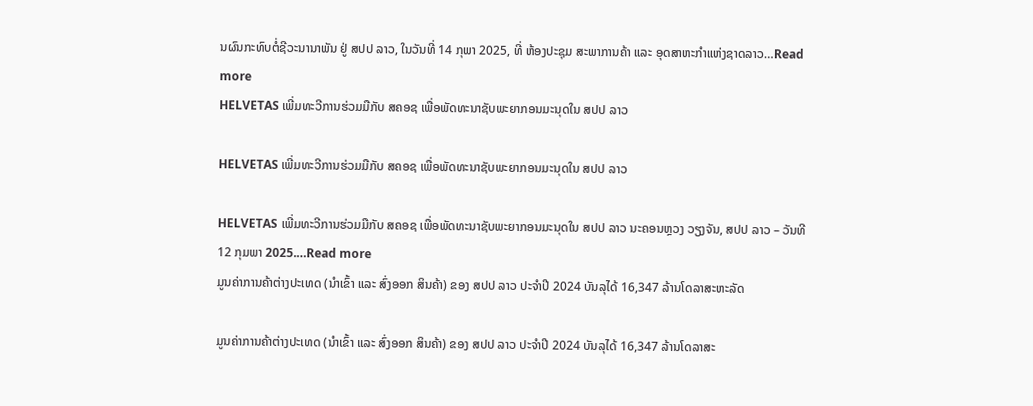ນຜົນກະທົບຕໍ່ຊີວະນານາພັນ ຢູ່ ສປປ ລາວ, ໃນວັນທີ່ 14 ກຸພາ 2025, ທີ່ ຫ້ອງປະຊຸມ ສະພາການຄ້າ ແລະ ອຸດສາຫະກຳແຫ່ງຊາດລາວ…Read more
HELVETAS ເພີ່ມທະວີການຮ່ວມມືກັບ ສຄອຊ ເພື່ອພັດທະນາຊັບພະຍາກອນມະນຸດໃນ ສປປ ລາວ

HELVETAS ເພີ່ມທະວີການຮ່ວມມືກັບ ສຄອຊ ເພື່ອພັດທະນາຊັບພະຍາກອນມະນຸດໃນ ສປປ ລາວ

HELVETAS ເພີ່ມທະວີການຮ່ວມມືກັບ ສຄອຊ ເພື່ອພັດທະນາຊັບພະຍາກອນມະນຸດໃນ ສປປ ລາວ ນະຄອນຫຼວງ ວຽງຈັນ, ສປປ ລາວ – ວັນທີ 12 ກຸມພາ 2025.…Read more
ມູນຄ່າການຄ້າຕ່າງປະເທດ (ນໍາເຂົ້າ ແລະ ສົ່ງອອກ ສິນຄ້າ) ຂອງ ສປປ ລາວ ປະຈໍາປີ 2024 ບັນລຸໄດ້ 16,347 ລ້ານໂດລາສະຫະລັດ

ມູນຄ່າການຄ້າຕ່າງປະເທດ (ນໍາເຂົ້າ ແລະ ສົ່ງອອກ ສິນຄ້າ) ຂອງ ສປປ ລາວ ປະຈໍາປີ 2024 ບັນລຸໄດ້ 16,347 ລ້ານໂດລາສະ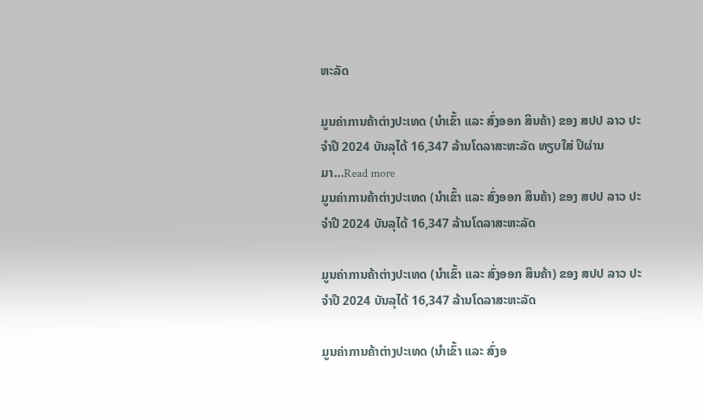ຫະລັດ

ມູນຄ່າການຄ້າຕ່າງປະເທດ (ນໍາເຂົ້າ ແລະ ສົ່ງອອກ ສິນຄ້າ) ຂອງ ສປປ ລາວ ປະຈໍາປີ 2024 ບັນລຸໄດ້ 16,347 ລ້ານໂດລາສະຫະລັດ ທຽບໃສ່ ປິຜ່ານມາ…Read more
ມູນຄ່າການຄ້າຕ່າງປະເທດ (ນໍາເຂົ້າ ແລະ ສົ່ງອອກ ສິນຄ້າ) ຂອງ ສປປ ລາວ ປະຈໍາປີ 2024 ບັນລຸໄດ້ 16,347 ລ້ານໂດລາສະຫະລັດ

ມູນຄ່າການຄ້າຕ່າງປະເທດ (ນໍາເຂົ້າ ແລະ ສົ່ງອອກ ສິນຄ້າ) ຂອງ ສປປ ລາວ ປະຈໍາປີ 2024 ບັນລຸໄດ້ 16,347 ລ້ານໂດລາສະຫະລັດ

ມູນຄ່າການຄ້າຕ່າງປະເທດ (ນໍາເຂົ້າ ແລະ ສົ່ງອ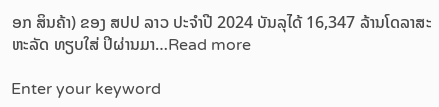ອກ ສິນຄ້າ) ຂອງ ສປປ ລາວ ປະຈໍາປີ 2024 ບັນລຸໄດ້ 16,347 ລ້ານໂດລາສະຫະລັດ ທຽບໃສ່ ປິຜ່ານມາ…Read more

Enter your keyword